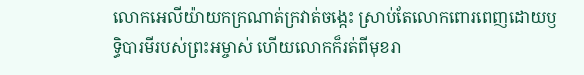លោកអេលីយ៉ាយកក្រណាត់ក្រវាត់ចង្កេះ ស្រាប់តែលោកពោរពេញដោយឫទ្ធិបារមីរបស់ព្រះអម្ចាស់ ហើយលោកក៏រត់ពីមុខរា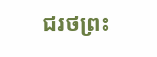ជរថព្រះ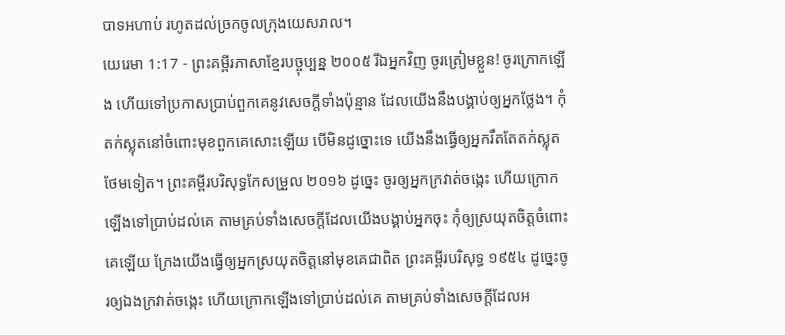បាទអហាប់ រហូតដល់ច្រកចូលក្រុងយេសរាល។
យេរេមា 1:17 - ព្រះគម្ពីរភាសាខ្មែរបច្ចុប្បន្ន ២០០៥ រីឯអ្នកវិញ ចូរត្រៀមខ្លួន! ចូរក្រោកឡើង ហើយទៅប្រកាសប្រាប់ពួកគេនូវសេចក្ដីទាំងប៉ុន្មាន ដែលយើងនឹងបង្គាប់ឲ្យអ្នកថ្លែង។ កុំតក់ស្លុតនៅចំពោះមុខពួកគេសោះឡើយ បើមិនដូច្នោះទេ យើងនឹងធ្វើឲ្យអ្នករឹតតែតក់ស្លុតថែមទៀត។ ព្រះគម្ពីរបរិសុទ្ធកែសម្រួល ២០១៦ ដូច្នេះ ចូរឲ្យអ្នកក្រវាត់ចង្កេះ ហើយក្រោកឡើងទៅប្រាប់ដល់គេ តាមគ្រប់ទាំងសេចក្ដីដែលយើងបង្គាប់អ្នកចុះ កុំឲ្យស្រយុតចិត្តចំពោះគេឡើយ ក្រែងយើងធ្វើឲ្យអ្នកស្រយុតចិត្តនៅមុខគេជាពិត ព្រះគម្ពីរបរិសុទ្ធ ១៩៥៤ ដូច្នេះចូរឲ្យឯងក្រវាត់ចង្កេះ ហើយក្រោកឡើងទៅប្រាប់ដល់គេ តាមគ្រប់ទាំងសេចក្ដីដែលអ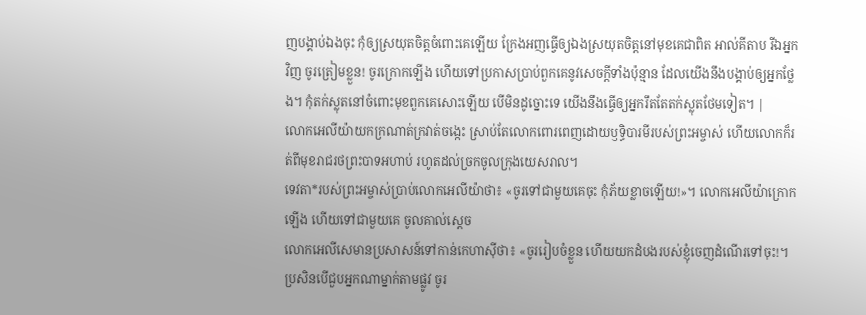ញបង្គាប់ឯងចុះ កុំឲ្យស្រយុតចិត្តចំពោះគេឡើយ ក្រែងអញធ្វើឲ្យឯងស្រយុតចិត្តនៅមុខគេជាពិត អាល់គីតាប រីឯអ្នកវិញ ចូរត្រៀមខ្លួន! ចូរក្រោកឡើង ហើយទៅប្រកាសប្រាប់ពួកគេនូវសេចក្ដីទាំងប៉ុន្មាន ដែលយើងនឹងបង្គាប់ឲ្យអ្នកថ្លែង។ កុំតក់ស្លុតនៅចំពោះមុខពួកគេសោះឡើយ បើមិនដូច្នោះទេ យើងនឹងធ្វើឲ្យអ្នករឹតតែតក់ស្លុតថែមទៀត។ |
លោកអេលីយ៉ាយកក្រណាត់ក្រវាត់ចង្កេះ ស្រាប់តែលោកពោរពេញដោយឫទ្ធិបារមីរបស់ព្រះអម្ចាស់ ហើយលោកក៏រត់ពីមុខរាជរថព្រះបាទអហាប់ រហូតដល់ច្រកចូលក្រុងយេសរាល។
ទេវតា*របស់ព្រះអម្ចាស់ប្រាប់លោកអេលីយ៉ាថា៖ «ចូរទៅជាមួយគេចុះ កុំភ័យខ្លាចឡើយ!»។ លោកអេលីយ៉ាក្រោកឡើង ហើយទៅជាមួយគេ ចូលគាល់ស្ដេច
លោកអេលីសេមានប្រសាសន៍ទៅកាន់កេហាស៊ីថា៖ «ចូររៀបចំខ្លួន ហើយយកដំបងរបស់ខ្ញុំចេញដំណើរទៅចុះ!។ ប្រសិនបើជួបអ្នកណាម្នាក់តាមផ្លូវ ចូរ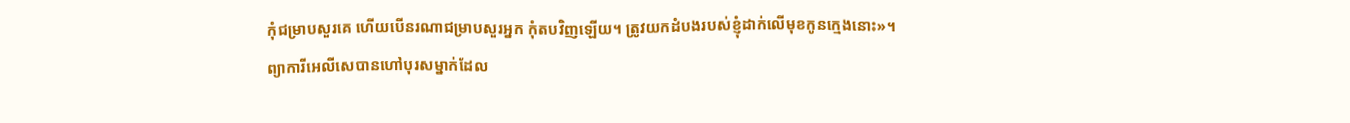កុំជម្រាបសួរគេ ហើយបើនរណាជម្រាបសួរអ្នក កុំតបវិញឡើយ។ ត្រូវយកដំបងរបស់ខ្ញុំដាក់លើមុខកូនក្មេងនោះ»។
ព្យាការីអេលីសេបានហៅបុរសម្នាក់ដែល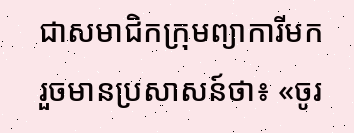ជាសមាជិកក្រុមព្យាការីមក រួចមានប្រសាសន៍ថា៖ «ចូរ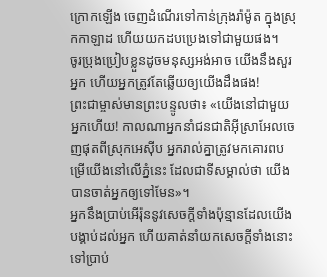ក្រោកឡើង ចេញដំណើរទៅកាន់ក្រុងរ៉ាម៉ូត ក្នុងស្រុកកាឡាដ ហើយយកដបប្រេងទៅជាមួយផង។
ចូរប្រុងប្រៀបខ្លួនដូចមនុស្សអង់អាច យើងនឹងសួរអ្នក ហើយអ្នកត្រូវតែឆ្លើយឲ្យយើងដឹងផង!
ព្រះជាម្ចាស់មានព្រះបន្ទូលថា៖ «យើងនៅជាមួយអ្នកហើយ! កាលណាអ្នកនាំជនជាតិអ៊ីស្រាអែលចេញផុតពីស្រុកអេស៊ីប អ្នករាល់គ្នាត្រូវមកគោរពបម្រើយើងនៅលើភ្នំនេះ ដែលជាទីសម្គាល់ថា យើងបានចាត់អ្នកឲ្យទៅមែន»។
អ្នកនឹងប្រាប់អើរ៉ុននូវសេចក្ដីទាំងប៉ុន្មានដែលយើងបង្គាប់ដល់អ្នក ហើយគាត់នាំយកសេចក្ដីទាំងនោះទៅប្រាប់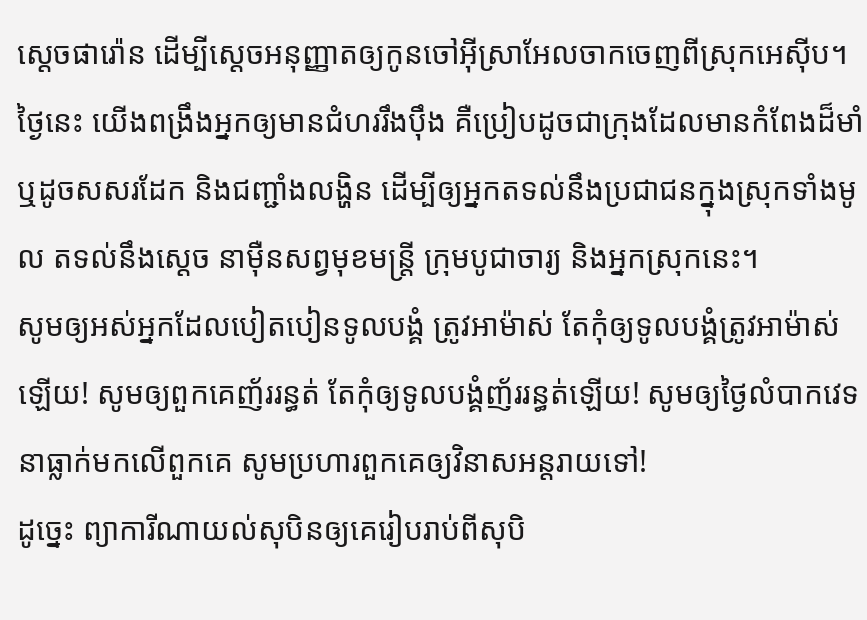ស្ដេចផារ៉ោន ដើម្បីស្ដេចអនុញ្ញាតឲ្យកូនចៅអ៊ីស្រាអែលចាកចេញពីស្រុកអេស៊ីប។
ថ្ងៃនេះ យើងពង្រឹងអ្នកឲ្យមានជំហររឹងប៉ឹង គឺប្រៀបដូចជាក្រុងដែលមានកំពែងដ៏មាំ ឬដូចសសរដែក និងជញ្ជាំងលង្ហិន ដើម្បីឲ្យអ្នកតទល់នឹងប្រជាជនក្នុងស្រុកទាំងមូល តទល់នឹងស្ដេច នាម៉ឺនសព្វមុខមន្ត្រី ក្រុមបូជាចារ្យ និងអ្នកស្រុកនេះ។
សូមឲ្យអស់អ្នកដែលបៀតបៀនទូលបង្គំ ត្រូវអាម៉ាស់ តែកុំឲ្យទូលបង្គំត្រូវអាម៉ាស់ឡើយ! សូមឲ្យពួកគេញ័ររន្ធត់ តែកុំឲ្យទូលបង្គំញ័ររន្ធត់ឡើយ! សូមឲ្យថ្ងៃលំបាកវេទនាធ្លាក់មកលើពួកគេ សូមប្រហារពួកគេឲ្យវិនាសអន្តរាយទៅ!
ដូច្នេះ ព្យាការីណាយល់សុបិនឲ្យគេរៀបរាប់ពីសុបិ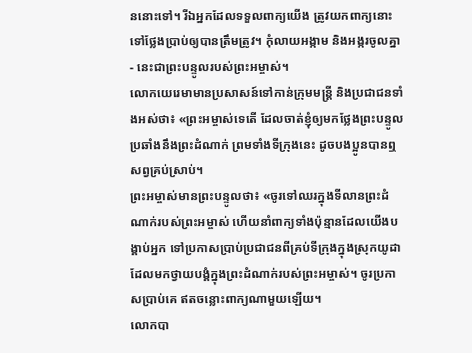ននោះទៅ។ រីឯអ្នកដែលទទួលពាក្យយើង ត្រូវយកពាក្យនោះទៅថ្លែងប្រាប់ឲ្យបានត្រឹមត្រូវ។ កុំលាយអង្កាម និងអង្ករចូលគ្នា - នេះជាព្រះបន្ទូលរបស់ព្រះអម្ចាស់។
លោកយេរេមាមានប្រសាសន៍ទៅកាន់ក្រុមមន្ត្រី និងប្រជាជនទាំងអស់ថា៖ «ព្រះអម្ចាស់ទេតើ ដែលចាត់ខ្ញុំឲ្យមកថ្លែងព្រះបន្ទូលប្រឆាំងនឹងព្រះដំណាក់ ព្រមទាំងទីក្រុងនេះ ដូចបងប្អូនបានឮសព្វគ្រប់ស្រាប់។
ព្រះអម្ចាស់មានព្រះបន្ទូលថា៖ «ចូរទៅឈរក្នុងទីលានព្រះដំណាក់របស់ព្រះអម្ចាស់ ហើយនាំពាក្យទាំងប៉ុន្មានដែលយើងបង្គាប់អ្នក ទៅប្រកាសប្រាប់ប្រជាជនពីគ្រប់ទីក្រុងក្នុងស្រុកយូដា ដែលមកថ្វាយបង្គំក្នុងព្រះដំណាក់របស់ព្រះអម្ចាស់។ ចូរប្រកាសប្រាប់គេ ឥតចន្លោះពាក្យណាមួយឡើយ។
លោកបា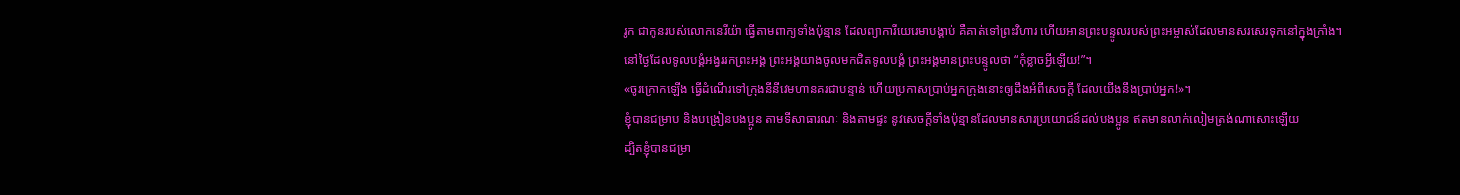រូក ជាកូនរបស់លោកនេរីយ៉ា ធ្វើតាមពាក្យទាំងប៉ុន្មាន ដែលព្យាការីយេរេមាបង្គាប់ គឺគាត់ទៅព្រះវិហារ ហើយអានព្រះបន្ទូលរបស់ព្រះអម្ចាស់ដែលមានសរសេរទុកនៅក្នុងក្រាំង។
នៅថ្ងៃដែលទូលបង្គំអង្វររកព្រះអង្គ ព្រះអង្គយាងចូលមកជិតទូលបង្គំ ព្រះអង្គមានព្រះបន្ទូលថា “កុំខ្លាចអ្វីឡើយ!”។
«ចូរក្រោកឡើង ធ្វើដំណើរទៅក្រុងនីនីវេមហានគរជាបន្ទាន់ ហើយប្រកាសប្រាប់អ្នកក្រុងនោះឲ្យដឹងអំពីសេចក្ដី ដែលយើងនឹងប្រាប់អ្នក!»។
ខ្ញុំបានជម្រាប និងបង្រៀនបងប្អូន តាមទីសាធារណៈ និងតាមផ្ទះ នូវសេចក្ដីទាំងប៉ុន្មានដែលមានសារប្រយោជន៍ដល់បងប្អូន ឥតមានលាក់លៀមត្រង់ណាសោះឡើយ
ដ្បិតខ្ញុំបានជម្រា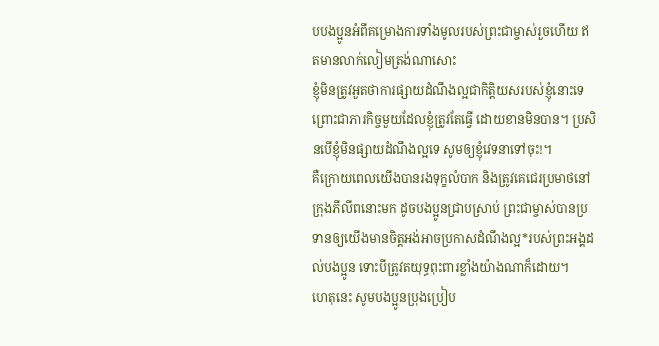បបងប្អូនអំពីគម្រោងការទាំងមូលរបស់ព្រះជាម្ចាស់រួចហើយ ឥតមានលាក់លៀមត្រង់ណាសោះ
ខ្ញុំមិនត្រូវអួតថាការផ្សាយដំណឹងល្អជាកិត្តិយសរបស់ខ្ញុំនោះទេ ព្រោះជាភារកិច្ចមួយដែលខ្ញុំត្រូវតែធ្វើ ដោយខានមិនបាន។ ប្រសិនបើខ្ញុំមិនផ្សាយដំណឹងល្អទេ សូមឲ្យខ្ញុំវេទនាទៅចុះ!។
គឺក្រោយពេលយើងបានរងទុក្ខលំបាក និងត្រូវគេជេរប្រមាថនៅក្រុងភីលីពនោះមក ដូចបងប្អូនជ្រាបស្រាប់ ព្រះជាម្ចាស់បានប្រទានឲ្យយើងមានចិត្តអង់អាចប្រកាសដំណឹងល្អ*របស់ព្រះអង្គដល់បងប្អូន ទោះបីត្រូវតយុទ្ធពុះពារខ្លាំងយ៉ាងណាក៏ដោយ។
ហេតុនេះ សូមបងប្អូនប្រុងប្រៀប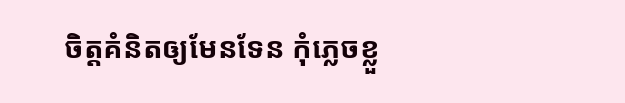ចិត្តគំនិតឲ្យមែនទែន កុំភ្លេចខ្លួ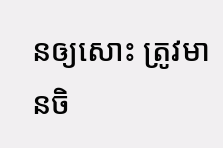នឲ្យសោះ ត្រូវមានចិ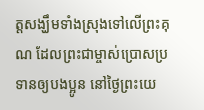ត្តសង្ឃឹមទាំងស្រុងទៅលើព្រះគុណ ដែលព្រះជាម្ចាស់ប្រោសប្រទានឲ្យបងប្អូន នៅថ្ងៃព្រះយេ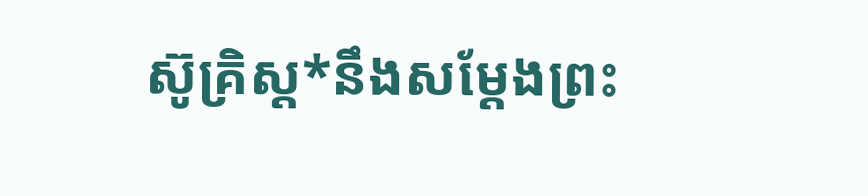ស៊ូគ្រិស្ត*នឹងសម្តែងព្រះ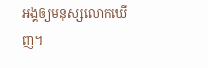អង្គឲ្យមនុស្សលោកឃើញ។